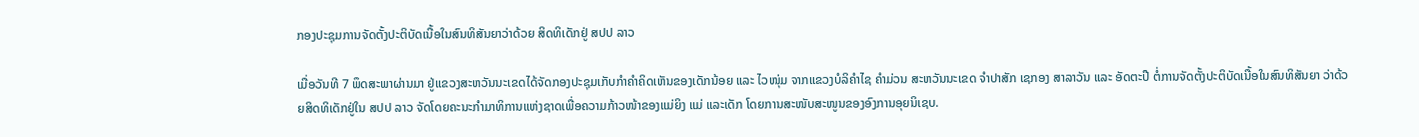ກອງປະຊຸມການຈັດຕັ້ງປະຕິບັດເນື້ອໃນສົນທິສັນຍາວ່າດ້ວຍ ສິດທິເດັກຢູ່ ສປປ ລາວ

ເມື່ອວັນທີ 7 ພຶດສະພາຜ່ານມາ ຢູ່ແຂວງສະຫວັນນະເຂດໄດ້ຈັດກອງປະຊຸມເກັບກຳຄຳຄິດເຫັນຂອງເດັກນ້ອຍ ແລະ ໄວໜຸ່ມ ຈາກແຂວງບໍລິຄຳໄຊ ຄຳມ່ວນ ສະຫວັນນະເຂດ ຈຳປາສັກ ເຊກອງ ສາລາວັນ ແລະ ອັດຕະປື ຕໍ່ການຈັດຕັ້ງປະຕິບັດເນື້ອໃນສົນທິສັນຍາ ວ່າດ້ວຍສິດທິເດັກຢູ່ໃນ ສປປ ລາວ ຈັດໂດຍຄະນະກຳມາທິການແຫ່ງຊາດເພື່ອຄວາມກ້າວໜ້າຂອງແມ່ຍິງ ແມ່ ແລະເດັກ ໂດຍການສະໜັບສະໜູນຂອງອົງການອຸຍນິເຊບ.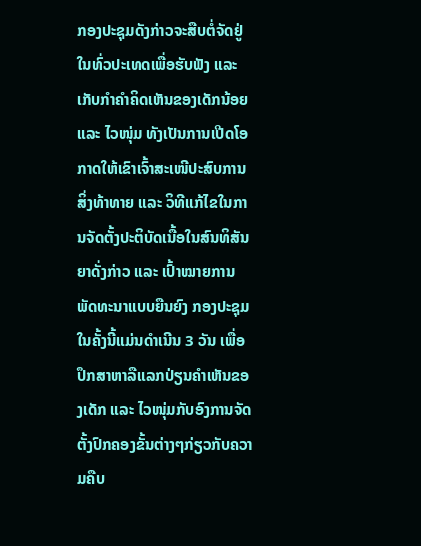ກອງປະຊຸມດັງກ່າວຈະສືບຕໍ່ຈັດຢູ່ໃນທົ່ວປະເທດເພື່ອຮັບຟັງ ແລະ ເກັບກຳຄຳຄິດເຫັນຂອງເດັກນ້ອຍ ແລະ ໄວໜຸ່ມ ທັງເປັນການເປີດໂອກາດໃຫ້ເຂົາເຈົ້າສະເໜີປະສົບການ ສິ່ງທ້າທາຍ ແລະ ວິທີແກ້ໄຂໃນການຈັດຕັ້ງປະຕິບັດເນື້ອໃນສົນທິສັນຍາດັ່ງກ່າວ ແລະ ເປົ້າໝາຍການພັດທະນາແບບຍືນຍົງ ກອງປະຊຸມໃນຄັ້ງນີ້ແມ່ນດຳເນີນ 3 ວັນ ເພື່ອປຶກສາຫາລືແລກປ່ຽນຄຳເຫັນຂອງເດັກ ແລະ ໄວໜຸ່ມກັບອົງການຈັດຕັ້ງປົກຄອງຂັ້ນຕ່າງໆກ່ຽວກັບຄວາມຄືບ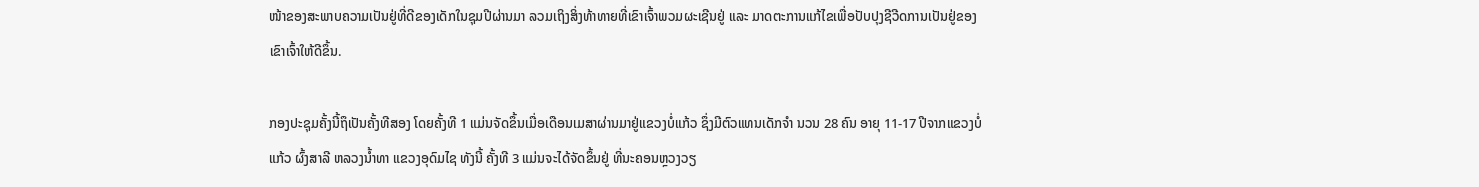ໜ້າຂອງສະພາບຄວາມເປັນຢູ່ທີ່ດີຂອງເດັກໃນຊຸມປີຜ່ານມາ ລວມເຖິງສິ່ງທ້າທາຍທີ່ເຂົາເຈົ້າພວມຜະເຊີນຢູ່ ແລະ ມາດຕະການແກ້ໄຂເພື່ອປັບປຸງຊີວີດການເປັນຢູ່ຂອງເຂົາເຈົ້າໃຫ້ດີຂຶ້ນ.

ກອງປະຊຸມຄັ້ງນີ້ຖຶເປັນຄັ້ງທີສອງ ໂດຍຄັ້ງທີ 1 ແມ່ນຈັດຂຶ້ນເມື່ອເດືອນເມສາຜ່ານມາຢູ່ແຂວງບໍ່ແກ້ວ ຊຶ່ງມີຕົວແທນເດັກຈຳ ນວນ 28 ຄົນ ອາຍຸ 11-17 ປີຈາກແຂວງບໍ່ແກ້ວ ຜົ້ງສາລີ ຫລວງນ້ຳທາ ແຂວງອຸດົມໄຊ ທັງນີ້ ຄັ້ງທີ 3 ແມ່ນຈະໄດ້ຈັດຂຶ້ນຢູ່ ທີ່ນະຄອນຫຼວງວຽ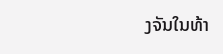ງຈັນໃນທ້າ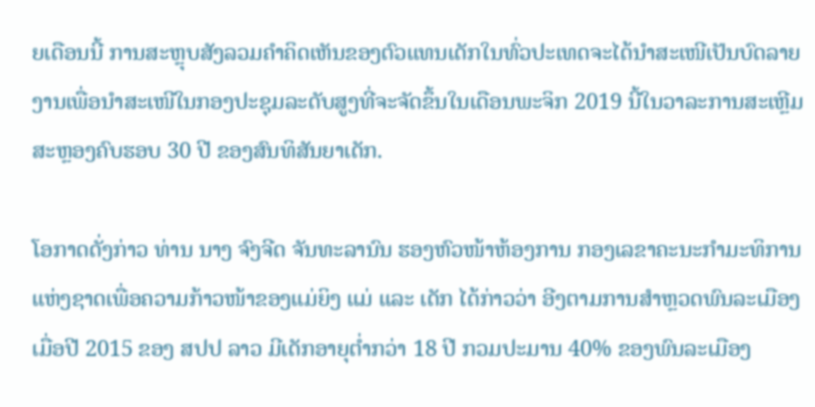ຍເດືອນນີ້ ການສະຫຼຸບສັງລວມຄຳຄິດເຫັນຂອງຕົວແທນເດັກໃນທົ່ວປະເທດຈະໄດ້ນຳສະເໜີເປັນບົດລາຍງານເພື່ອນຳສະເໜີໃນກອງປະຊຸມລະດັບສູງທີ່ຈະຈັດຂຶ້ນໃນເດືອນພະຈິກ 2019 ນີ້ໃນວາລະການສະເຫຼີມສະຫຼອງຄົບຮອບ 30 ປີ ຂອງສົນທິສັນຍາເດັກ.

ໂອກາດດັ່ງກ່າວ ທ່ານ ນາງ ຈົງຈີດ ຈັນທະລານົນ ຮອງຫົວໜ້າຫ້ອງການ ກອງເລຂາຄະນະກຳມະທິການແຫ່ງຊາດເພື່ອຄວາມກ້າວໜ້າຂອງແມ່ຍິງ ແມ່ ແລະ ເດັກ ໄດ້ກ່າວວ່າ ອີງຕາມການສຳຫຼວດພົນລະເມືອງເມື່ອປີ 2015 ຂອງ ສປປ ລາວ ມີເດັກອາຍຸຕໍ່າກວ່າ 18 ປີ ກວມປະມານ 40% ຂອງພົນລະເມືອງ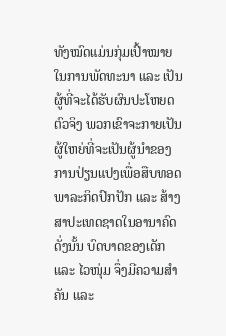ທັງໝົດແມ່ນກຸ່ມເປົ້າໝາຍໃນການພັດທະນາ ແລະ ເປັນຜູ້ທີ່ຈະໄດ້ຮັບຜົນປະໂຫຍດຕົວຈິງ ພວກເຂົາຈະກາຍເປັນຜູ້ໃຫຍ່ທີ່ຈະເປັນຜູ້ນຳຂອງການປ່ຽນແປງເພື່ອສືບທອດພາລະກິດປົກປັກ ແລະ ສ້າງສາປະເທດຊາດໃນອານາຄົດ ດັ່ງນັ້ນ ບົດບາດຂອງເດັກ ແລະ ໄວໜຸ່ມ ຈຶ່ງມີຄວາມສຳຄັນ ແລະ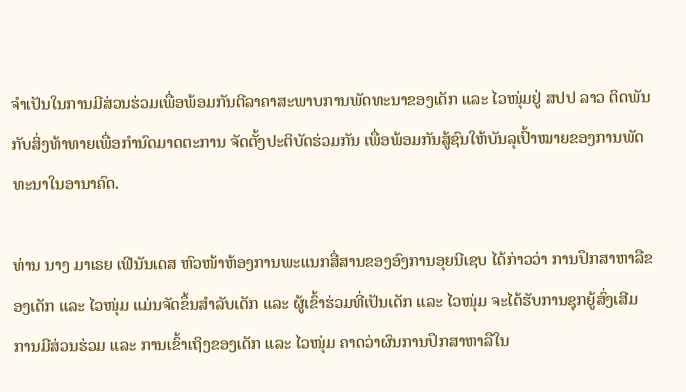ຈຳເປັນໃນການມີສ່ວນຮ່ວມເພື່ອພ້ອມກັນຕີລາຄາສະພາບການພັດທະນາຂອງເດັກ ແລະ ໄວໜຸ່ມຢູ່ ສປປ ລາວ ຕິດພັນກັບສິ່ງທ້າທາຍເພື່ອກຳນົດມາດຕະການ ຈັດຕັ້ງປະຕິບັດຮ່ວມກັນ ເພື່ອພ້ອມກັນສູ້ຊົນໃຫ້ບັນລຸເປົ້າໝາຍຂອງການພັດທະນາໃນອານາຄົດ.

ທ່ານ ນາງ ມາເຣຍ ເຟີນັນເດສ ຫົວໜ້າຫ້ອງການພະແນກສື່ສານຂອງອົງການອຸຍນີເຊບ ໄດ້ກ່າວວ່າ ການປຶກສາຫາລືຂອງເດັກ ແລະ ໄວໜຸ່ມ ແມ່ນຈັດຂຶ້ນສຳລັບເດັກ ແລະ ຜູ້ເຂົ້າຮ່ວມທີ່ເປັນເດັກ ແລະ ໄວໜຸ່ມ ຈະໄດ້ຮັບການຊຸກຍູ້ສົ່ງເສີມການມີສ່ວນຮ່ວມ ແລະ ການເຂົ້າເຖິງຂອງເດັກ ແລະ ໄວໜຸ່ມ ຄາດວ່າຜົນການປຶກສາຫາລືໃນ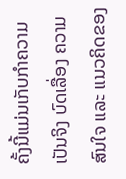ຄັ້ງນີ້ແມ່ນເກັບກຳຄວາມເປັນຈິງ ບົດເລື່ອງ ຄວາມສົນໃຈ ແລະ ແນວຄິດຂອງ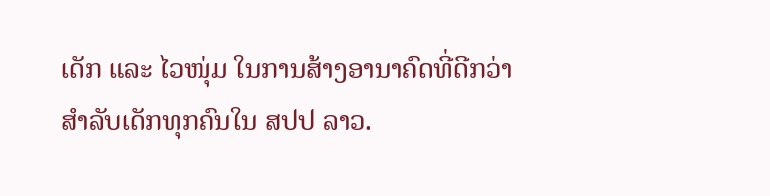ເດັກ ແລະ ໄວໜຸ່ມ ໃນການສ້າງອານາຄົດທີ່ດີກວ່າສຳລັບເດັກທຸກຄົນໃນ ສປປ ລາວ.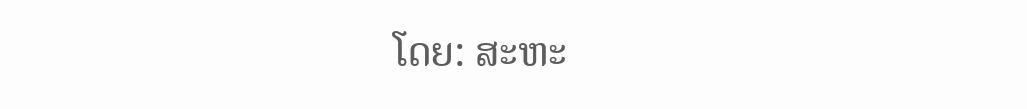ໂດຍ: ສະຫະ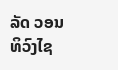ລັດ ວອນທິວົງໄຊ